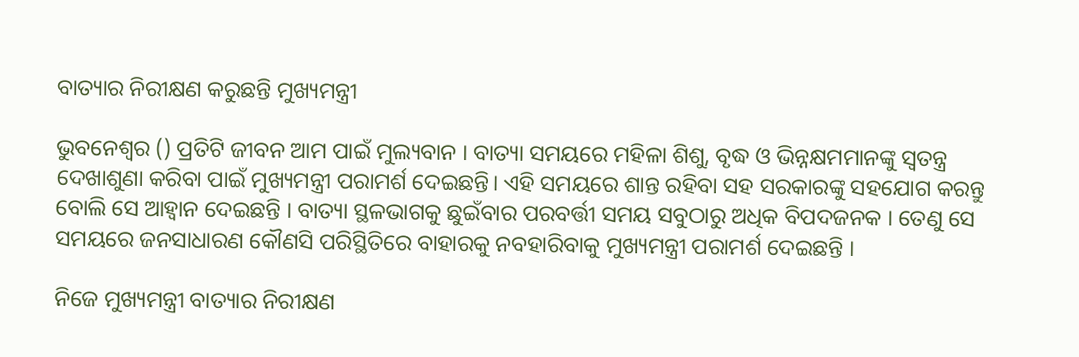ବାତ୍ୟାର ନିରୀକ୍ଷଣ କରୁଛନ୍ତି ମୁଖ୍ୟମନ୍ତ୍ରୀ

ଭୁବନେଶ୍ବର () ପ୍ରତିଟି ଜୀବନ ଆମ ପାଇଁ ମୁଲ୍ୟବାନ । ବାତ୍ୟା ସମୟରେ ମହିଳା ଶିଶୁ, ବୃଦ୍ଧ ଓ ଭିନ୍ନକ୍ଷମମାନଙ୍କୁ ସ୍ଵତନ୍ତ୍ର ଦେଖାଶୁଣା କରିବା ପାଇଁ ମୁଖ୍ୟମନ୍ତ୍ରୀ ପରାମର୍ଶ ଦେଇଛନ୍ତି। ଏହି ସମୟରେ ଶାନ୍ତ ରହିବା ସହ ସରକାରଙ୍କୁ ସହଯୋଗ କରନ୍ତୁ ବୋଲି ସେ ଆହ୍ବାନ ଦେଇଛନ୍ତି । ବାତ୍ୟା ସ୍ଥଳଭାଗକୁ ଛୁଇଁବାର ପରବର୍ତ୍ତୀ ସମୟ ସବୁଠାରୁ ଅଧିକ ବିପଦଜନକ । ତେଣୁ ସେ ସମୟରେ ଜନସାଧାରଣ କୌଣସି ପରିସ୍ଥିତିରେ ବାହାରକୁ ନବହାରିବାକୁ ମୁଖ୍ୟମନ୍ତ୍ରୀ ପରାମର୍ଶ ଦେଇଛନ୍ତି ।

ନିଜେ ମୁଖ୍ୟମନ୍ତ୍ରୀ ବାତ୍ୟାର ନିରୀକ୍ଷଣ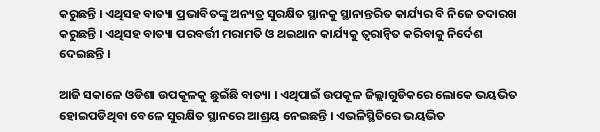କରୁଛନ୍ତି । ଏଥିସହ ବାତ୍ୟା ପ୍ରଭାବିତଙ୍କୁ ଅନ୍ୟତ୍ର ସୁରକ୍ଷିତ ସ୍ଥାନକୁ ସ୍ଥାନାନ୍ତରିତ କାର୍ଯ୍ୟର ବି ନିଜେ ତଦାରଖ କରୁଛନ୍ତି । ଏଥିସହ ବାତ୍ୟା ପରବର୍ତ୍ତୀ ମରାମତି ଓ ଥଇଥାନ କାର୍ଯ୍ୟକୁ ତ୍ୱରାନ୍ୱିତ କରିବାକୁ ନିର୍ଦେଶ ଦେଇଛନ୍ତି ।

ଆଜି ସକାଳେ ଓଡିଶା ଉପକୂଳକୁ ଛୁଇଁଛି ବାତ୍ୟା । ଏଥିପାଇଁ ଉପକୂଳ ଜିଲ୍ଲାଗୁଡିକରେ ଲୋକେ ଭୟଭିତ ହୋଇପଡିଥିବା ବେଳେ ସୁରକ୍ଷିତ ସ୍ଥାନରେ ଆଶ୍ରୟ ନେଇଛନ୍ତି । ଏଭଳିସ୍ଥିତିରେ ଭୟଭିତ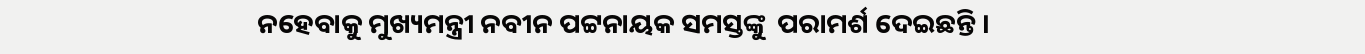ନହେବାକୁ ମୁଖ୍ୟମନ୍ତ୍ରୀ ନବୀନ ପଟ୍ଟନାୟକ ସମସ୍ତଙ୍କୁ  ପରାମର୍ଶ ଦେଇଛନ୍ତି ।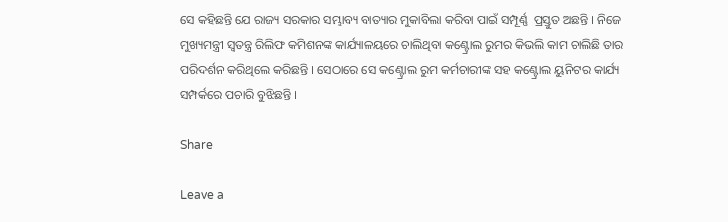ସେ କହିଛନ୍ତି ଯେ ରାଜ୍ୟ ସରକାର ସମ୍ଭାବ୍ୟ ବାତ୍ୟାର ମୁକାବିଲା କରିବା ପାଇଁ ସମ୍ପୂର୍ଣ୍ଣ  ପ୍ରସ୍ତୁତ ଅଛନ୍ତି । ନିଜେ ମୁଖ୍ୟମନ୍ତ୍ରୀ ସ୍ବତନ୍ତ୍ର ରିଲିଫ କମିଶନଙ୍କ କାର୍ଯ୍ୟାଳୟରେ ଚାଲିଥିବା କଣ୍ଟ୍ରୋଲ ରୁମର କିଭଲି କାମ ଚାଲିଛି ତାର ପରିଦର୍ଶନ କରିଥିଲେ କରିଛନ୍ତି । ସେଠାରେ ସେ କଣ୍ଟ୍ରୋଲ ରୁମ କର୍ମଚାରୀଙ୍କ ସହ କଣ୍ଟ୍ରୋଲ ୟୁନିଟର କାର୍ଯ୍ୟ ସମ୍ପର୍କରେ ପଚାରି ବୁଝିଛନ୍ତି ।

Share

Leave a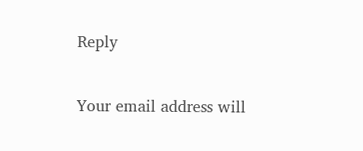Reply

Your email address will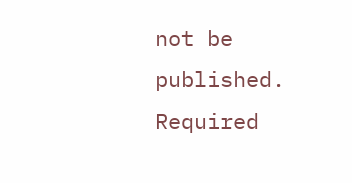not be published. Required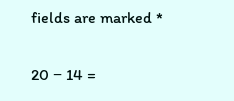fields are marked *

20 − 14 =